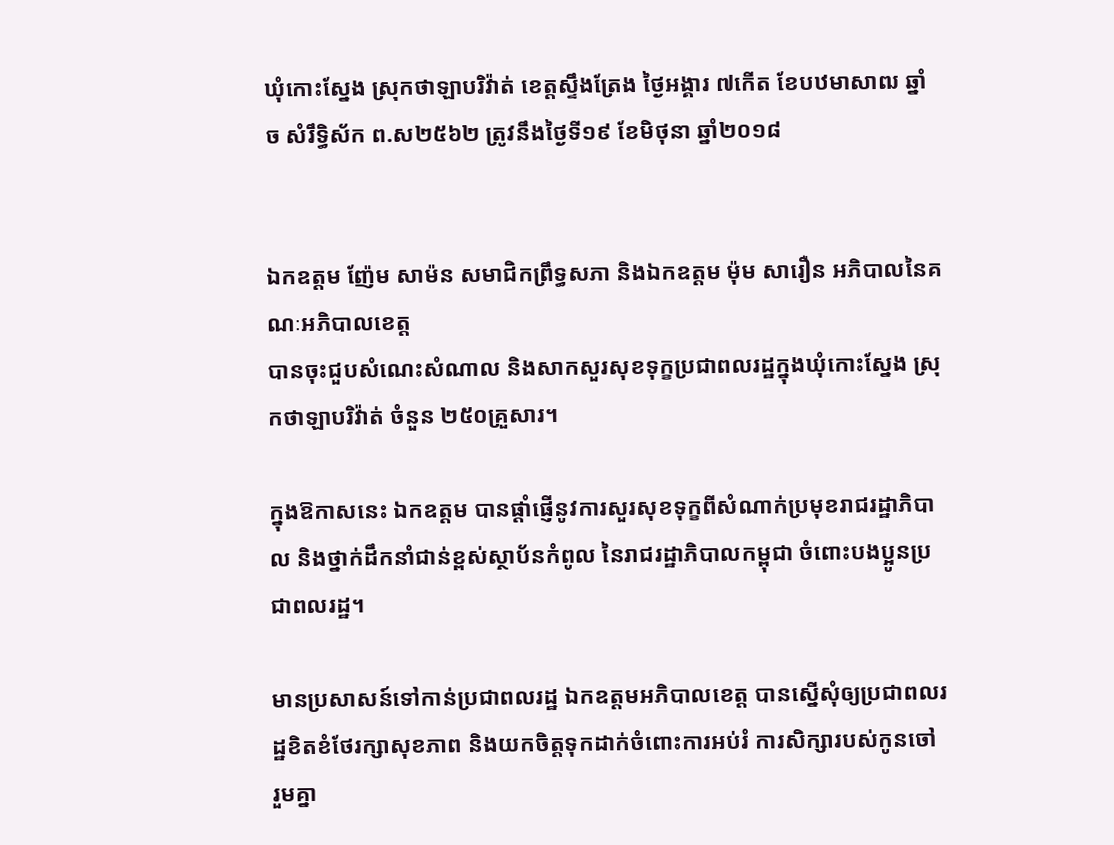ឃុំកោះស្នែង ស្រុកថាឡាបរិវ៉ាត់ ខេត្តស្ទឹងត្រែង ថ្ងៃអង្គារ ៧កើត ខែបឋមាសាឍ ឆ្នាំច សំរឹទ្ធិស័ក ព.ស២៥៦២ ត្រូវនឹងថ្ងៃទី១៩ ខែមិថុនា ឆ្នាំ២០១៨


ឯកឧត្ដម ញ៉ែម សាម៉ន សមាជិកព្រឹទ្ធសភា និងឯកឧត្ដម ម៉ុម សារឿន អភិបាលនៃគណៈអភិបាលខេត្ត
បានចុះជួបសំណេះសំណាល និងសាកសួរសុខទុក្ខប្រជាពលរដ្ឋក្នុងឃុំកោះស្នែង ស្រុកថាឡាបរិវ៉ាត់ ចំនួន ២៥០គ្រួសារ។

ក្នុងឱកាសនេះ ឯកឧត្ដម បានផ្ដាំផ្ញើនូវការសួរសុខទុក្ខពីសំណាក់ប្រមុខរាជរដ្ឋាភិបាល និងថ្នាក់ដឹកនាំជាន់ខ្ពស់ស្ថាប័នកំពូល នៃរាជរដ្ឋាភិបាលកម្ពុជា ចំពោះបងប្អូនប្រជាពលរដ្ឋ។

មានប្រសាសន៍ទៅកាន់ប្រជាពលរដ្ឋ ឯកឧត្ដមអភិបាលខេត្ត បានស្នើសុំឲ្យប្រជាពលរដ្ឋខិតខំថែរក្សាសុខភាព និងយកចិត្តទុកដាក់ចំពោះការអប់រំ ការសិក្សារបស់កូនចៅ រួមគ្នា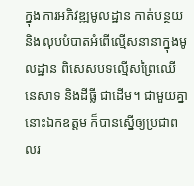ក្នុងការអភិវឌ្ឍមូលដ្ឋាន កាត់បន្ថយ និងលុបបំបាតអំពើល្មើសនានាក្នុងមូលដ្ឋាន ពិសេសបទល្មើសព្រៃឈើ នេសាទ និងដីធ្លី ជាដើម។ ជាមួយគ្នានោះឯកឧត្ដម ក៏បានស្នើឲ្យប្រជាពលរ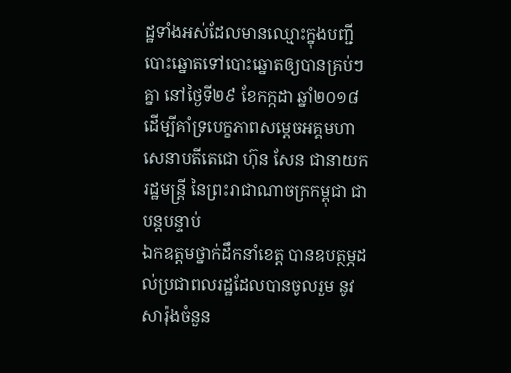ដ្ឋទាំងអស់ដែលមានឈ្មោះក្នុងបញ្ជីបោះឆ្នោតទៅបោះឆ្នោតឲ្យបានគ្រប់ៗគ្នា នៅថ្ងៃទី២៩ ខែកក្កដា ឆ្នាំ២០១៨ ដើម្បីគាំទ្របេក្ខភាពសម្ដេចអគ្គមហាសេនាបតីតេជោ ហ៊ុន សែន ជានាយករដ្ឋមន្ត្រី នៃព្រះរាជាណាចក្រកម្ពុជា ជាបន្តបន្ទាប់
ឯកឧត្ដមថ្នាក់ដឹកនាំខេត្ត បានឧបត្ថម្ភដល់ប្រជាពលរដ្ឋដែលបានចូលរួម នូវសារ៉ុងចំនួន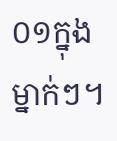០១ក្នុងម្នាក់ៗ។